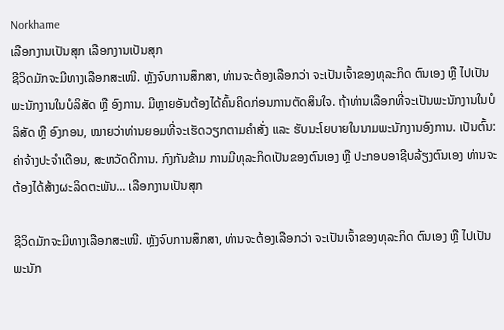Norkhame
ເລືອກງານເປັນສຸກ ເລືອກງານເປັນສຸກ
ຊີວິດມັກຈະມີທາງເລືອກສະເໜີ. ຫຼັງຈົບການສຶກສາ, ທ່ານຈະຕ້ອງເລືອກວ່າ ຈະເປັນເຈົ້າຂອງທຸລະກິດ ຕົນເອງ ຫຼື ໄປເປັນພະນັກງານໃນບໍລິສັດ ຫຼື ອົງການ. ມີຫຼາຍອັນຕ້ອງໄດ້ຄົ້ນຄິດກ່ອນການຕັດສິນໃຈ. ຖ້າທ່ານເລືອກທີ່ຈະເປັນພະນັກງານໃນບໍລິສັດ ຫຼື ອົງກອນ, ໝາຍວ່າທ່ານຍອມທີ່ຈະເຮັດວຽກຕາມຄຳສັ່ງ ແລະ ຮັບນະໂຍບາຍໃນນາມພະນັກງານອົງການ. ເປັນຕົ້ນ: ຄ່າຈ້າງປະຈຳເດືອນ, ສະຫວັດດີການ. ກົງກັນຂ້າມ ການມີທຸລະກິດເປັນຂອງຕົນເອງ ຫຼື ປະກອບອາຊີບລ້ຽງຕົນເອງ ທ່ານຈະຕ້ອງໄດ້ສ້າງຜະລິດຕະພັນ... ເລືອກງານເປັນສຸກ

ຊີວິດມັກຈະມີທາງເລືອກສະເໜີ. ຫຼັງຈົບການສຶກສາ, ທ່ານຈະຕ້ອງເລືອກວ່າ ຈະເປັນເຈົ້າຂອງທຸລະກິດ ຕົນເອງ ຫຼື ໄປເປັນພະນັກ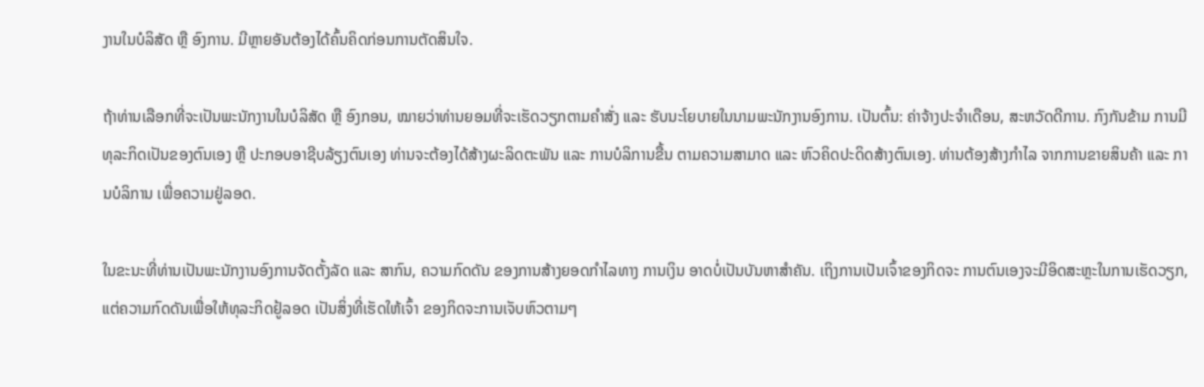ງານໃນບໍລິສັດ ຫຼື ອົງການ. ມີຫຼາຍອັນຕ້ອງໄດ້ຄົ້ນຄິດກ່ອນການຕັດສິນໃຈ.

ຖ້າທ່ານເລືອກທີ່ຈະເປັນພະນັກງານໃນບໍລິສັດ ຫຼື ອົງກອນ, ໝາຍວ່າທ່ານຍອມທີ່ຈະເຮັດວຽກຕາມຄຳສັ່ງ ແລະ ຮັບນະໂຍບາຍໃນນາມພະນັກງານອົງການ. ເປັນຕົ້ນ: ຄ່າຈ້າງປະຈຳເດືອນ, ສະຫວັດດີການ. ກົງກັນຂ້າມ ການມີທຸລະກິດເປັນຂອງຕົນເອງ ຫຼື ປະກອບອາຊີບລ້ຽງຕົນເອງ ທ່ານຈະຕ້ອງໄດ້ສ້າງຜະລິດຕະພັນ ແລະ ການບໍລິການຂື້ນ ຕາມຄວາມສາມາດ ແລະ ຫົວຄິດປະດິດສ້າງຕົນເອງ. ທ່ານຕ້ອງສ້າງກຳໄລ ຈາກການຂາຍສິນຄ້າ ແລະ ການບໍລິການ ເພື່ອຄວາມຢູ່ລອດ.

ໃນຂະນະທີ່ທ່ານເປັນພະນັກງານອົງການຈັດຕັ້ງລັດ ແລະ ສາກົນ, ຄວາມກົດດັນ ຂອງການສ້າງຍອດກຳໄລທາງ ການເງິນ ອາດບໍ່ເປັນບັນຫາສຳຄັນ. ເຖິງການເປັນເຈົ້າຂອງກິດຈະ ການຕົນເອງຈະມີອິດສະຫຼະໃນການເຮັດວຽກ, ແຕ່ຄວາມກົດດັນເພື່ອໃຫ້ທຸລະກິດຢູ້ລອດ ເປັນສິ່ງທີ່ເຮັດໃຫ້ເຈົ້າ ຂອງກິດຈະການເຈັບຫົວຕາມໆ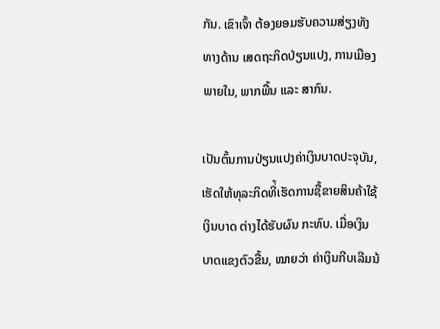ກັນ. ເຂົາເຈົ້າ ຕ້ອງຍອມຮັບຄວາມສ່ຽງທັງທາງດ້ານ ເສດຖະກິດປ່ຽນແປງ, ການເມືອງ ພາຍໃນ, ພາກພື້ນ ແລະ ສາກົນ.

ເປັນຕົ້ນການປ່ຽນແປງຄ່າເງິນບາດປະຈຸບັນ, ເຮັດໃຫ້ທຸລະກິດທີ່້ເຮັດການຊື້ຂາຍສິນຄ້າໃຊ້ເງິນບາດ ຕ່າງໄດ້ຮັບຜົນ ກະທົບ. ເມື່ອເງິນບາດແຂງຕົວຂື້ນ, ໝາຍວ່າ ຄ່າເງິນກີບເລີມນ້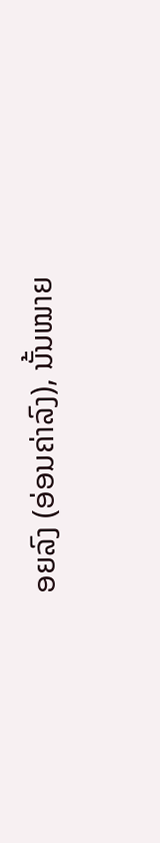ອຍລົງ (ອ່ອນຄ່າລົງ), ນັ້ນໝາຍ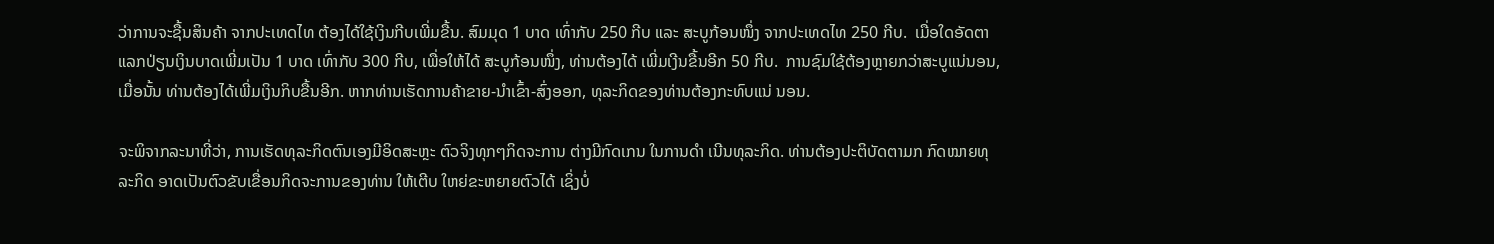ວ່າການຈະຊື້ນສິນຄ້າ ຈາກປະເທດໄທ ຕ້ອງໄດ້ໃຊ້ເງິນກີບເພີ່ມຂື້ນ. ສົມມຸດ 1 ບາດ ເທົ່າກັບ 250 ກີບ ແລະ ສະບູກ້ອນໜຶ່ງ ຈາກປະເທດໄທ 250 ກີບ.  ເມື່ອໃດອັດຕາແລກປ່ຽນເງິນບາດເພີ່ມເປັນ 1 ບາດ ເທົ່າກັບ 300 ກີບ, ເພື່ອໃຫ້ໄດ້ ສະບູກ້ອນໜຶ່ງ, ທ່ານຕ້ອງໄດ້ ເພີ່ມເງີນຂື້ນອີກ 50 ກີບ.  ການຊົມໃຊ້ຕ້ອງຫຼາຍກວ່າສະບູແນ່ນອນ, ເມື່ອນັ້ນ ທ່ານຕ້ອງໄດ້ເພີ່ມເງິນກິບຂື້ນອີກ. ຫາກທ່ານເຮັດການຄ້າຂາຍ-ນຳເຂົ້າ-ສົ່ງອອກ, ທຸລະກິດຂອງທ່ານຕ້ອງກະທົບແນ່ ນອນ.

ຈະພິຈາກລະນາທີ່ວ່າ, ການເຮັດທຸລະກິດຕົນເອງມີອິດສະຫຼະ ຕົວຈິງທຸກໆກິດຈະການ ຕ່າງມີກົດເກນ ໃນການດຳ ເນີນທຸລະກິດ. ທ່ານຕ້ອງປະຕິບັດຕາມກ ກົດໝາຍທຸລະກິດ ອາດເປັນຕົວຂັບເຂື່ອນກິດຈະການຂອງທ່ານ ໃຫ້ເຕີບ ໃຫຍ່ຂະຫຍາຍຕົວໄດ້ ເຊິ່ງບໍ່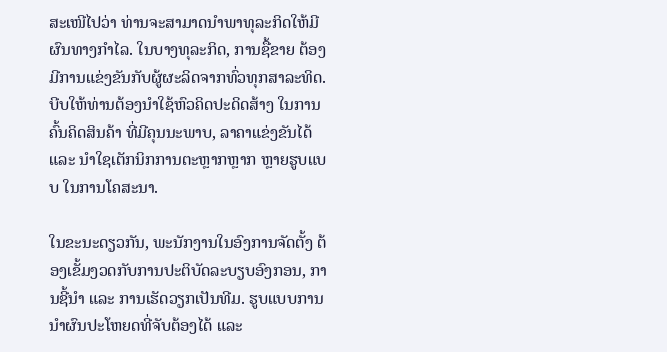ສະເໜີໄປວ່າ ທ່ານຈະສາມາດນຳພາທຸລະກິດໃຫ້ມີຜົນທາງກຳໄລ. ໃນບາງທຸລະກິດ, ການຊື້ຂາຍ ຕ້ອງມີການແຂ່ງຂັນກັບຜູ້ຜະລິດຈາກທົ່ວທຸກສາລະທິດ. ບີບໃຫ້ທ່ານຕ້ອງນຳໃຊ້ຫົວຄິດປະດິດສ້າງ ໃນການຄົ້ນຄິດສິນຄ້າ ທີ່ມີຄຸນນະພາບ, ລາຄາແຂ່ງຂັນໄດ້ ແລະ ນຳໃຊເຕັກນິກການຕະຫຼາກຫຼາກ ຫຼາຍຮູບແບບ ໃນການໂຄສະນາ.

ໃນຂະນະດຽວກັນ, ພະນັກງານໃນອົງການຈັດຕັ້ງ ຕ້ອງເຂັ້ມງວດກັບການປະຕິບັດລະບຽບອົງກອນ, ການຊີ້ນຳ ແລະ ການເຮັດວຽກເປັນທີມ. ຮູບແບບການນຳຜົນປະໂຫຍດທີ່ຈັບຕ້ອງໄດ້ ແລະ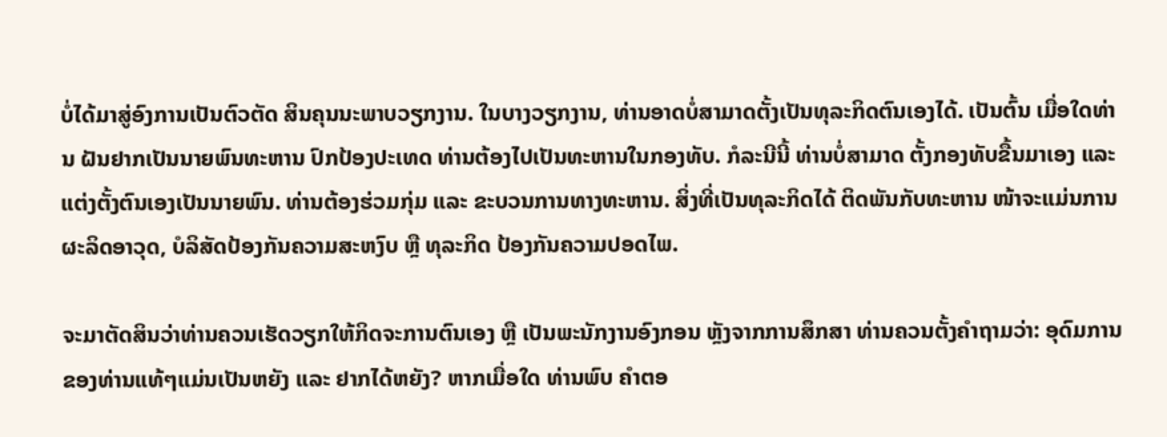ບໍ່ໄດ້ມາສູ່ອົງການເປັນຕົວຕັດ ສິນຄຸນນະພາບວຽກງານ. ໃນບາງວຽກງານ, ທ່ານອາດບໍ່ສາມາດຕັ້ງເປັນທຸລະກິດຕົນເອງໄດ້. ເປັນຕົ້ນ ເມື່ອໃດທ່ານ ຝັນຢາກເປັນນາຍພົນທະຫານ ປົກປ້ອງປະເທດ ທ່ານຕ້ອງໄປເປັນທະຫານໃນກອງທັບ. ກໍລະນີນີ້ ທ່ານບໍ່ສາມາດ ຕັ້ງກອງທັບຂື້ນມາເອງ ແລະ ແຕ່ງຕັ້ງຕົນເອງເປັນນາຍພົນ. ທ່ານຕ້ອງຮ່ວມກຸ່ມ ແລະ ຂະບວນການທາງທະຫານ. ສິ່ງທີ່ເປັນທຸລະກິດໄດ້ ຕິດພັນກັບທະຫານ ໜ້າຈະແມ່ນການຜະລິດອາວຸດ, ບໍລິສັດປ້ອງກັນຄວາມສະຫງົບ ຫຼື ທຸລະກິດ ປ້ອງກັນຄວາມປອດໄພ.

ຈະມາຕັດສິນວ່າທ່ານຄວນເຮັດວຽກໃຫ້ກິດຈະການຕົນເອງ ຫຼື ເປັນພະນັກງານອົງກອນ ຫຼັງຈາກການສຶກສາ ທ່ານຄວນຕັ້ງຄຳຖາມວ່າ: ອຸດົມການຂອງທ່ານແທ້ໆແມ່ນເປັນຫຍັງ ແລະ ຢາກໄດ້ຫຍັງ? ຫາກເມື່ອໃດ ທ່ານພົບ ຄຳຕອ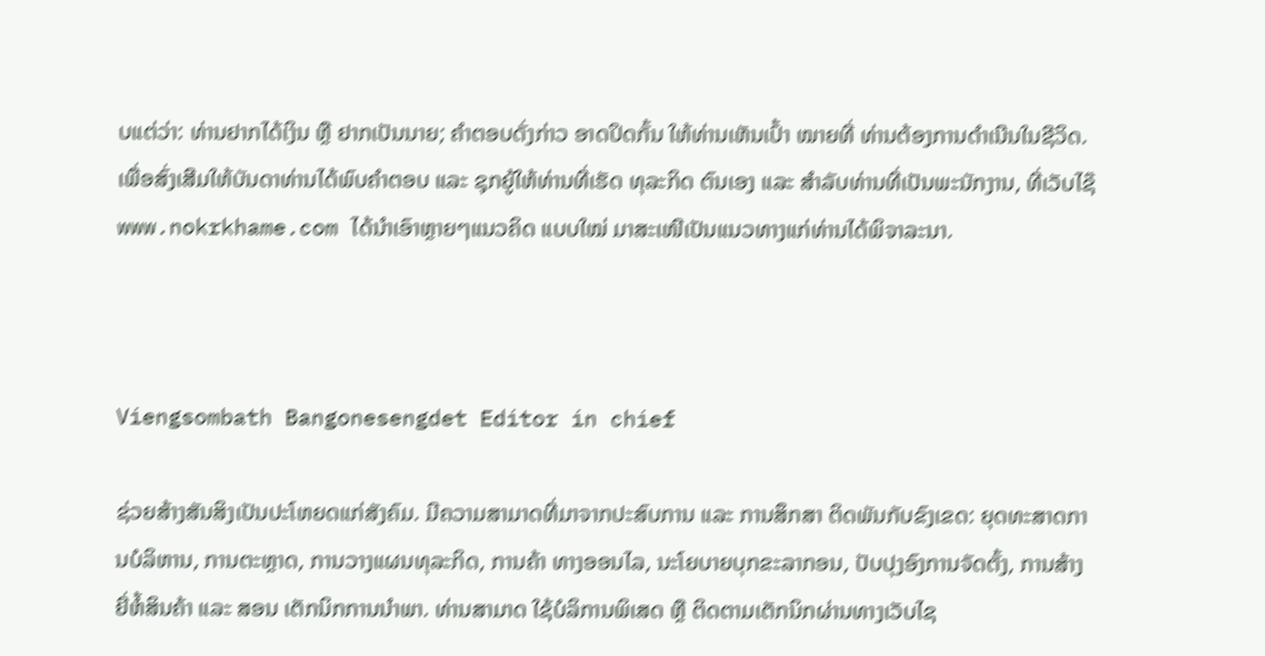ບແຕ່ວ່າ: ທ່ານຢາກໄດ້ເງິນ ຫຼື ຢາກເປັນນາຍ; ຄຳຕອບດັ່ງກ່າວ ອາດປິດກັ້ນ ໃຫ້ທ່ານເຫັນເປົ້າ ໝາຍທີ່ ທ່ານຕ້ອງການດຳເນີນໃນຊີວິດ. ເພື່ອສົ່ງເສີມໃຫ້ບັນດາທ່ານໄດ້ພົບຄຳຕອບ ແລະ ຊຸກຍູ້ໃຫ້ທ່ານທີ່ເຮັດ ທຸລະກິດ ຕົນເອງ ແລະ ສຳລັບທ່ານທີ່ເປັນພະນັກງານ, ທີ່ເວັບໄຊ໊ www.nokrkhame.com ໄດ້ນຳເອົາຫຼາຍໆແນວຄິດ ແບບໃໝ່ ມາສະເໜີເປັນແນວທາງແກ່ທ່ານໄດ້ພິຈາລະນາ.



Viengsombath Bangonesengdet Editor in chief

ຊ່ວຍສ້າງສັນສິງເປັນປະໂຫຍດແກ່ສັງຄົມ. ມີຄວາມສາມາດທີ່ມາຈາກປະສົບການ ແລະ ການສຶກສາ ຕິດພັນກັບຂົງເຂດ: ຍຸດທະສາດການບໍລິຫານ, ການຕະຫຼາດ, ການວາງແຜນທຸລະກິດ, ການຄ້າ ທາງອອນໄລ, ນະໂຍບາຍບຸກຂະລາກອນ, ປັບປຸງອົງການຈັດຕັ້ງ, ການສ້າງຍີ່ຫໍ້ສິນຄ້າ ແລະ ສອນ ເຕັກນິກການນຳພາ. ທ່ານສາມາດ ໃຊ້ບໍລິການພິເສດ ຫຼື ຕິດຕາມເຕັກນິກຜ່ານທາງເວັບໄຊ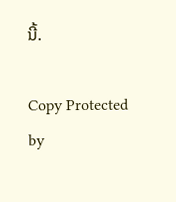ນີ້.

Copy Protected by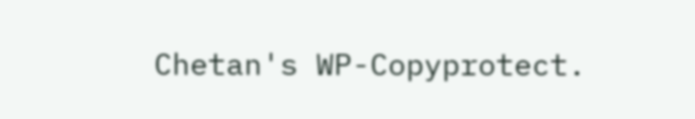Chetan's WP-Copyprotect.